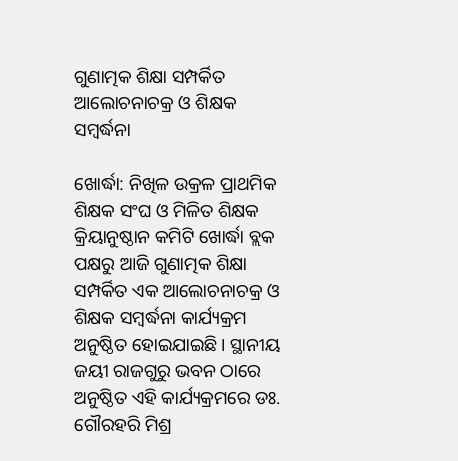ଗୁଣାତ୍ମକ ଶିକ୍ଷା ସମ୍ପର୍କିତ ଆଲୋଚନାଚକ୍ର ଓ ଶିକ୍ଷକ ସମ୍ବର୍ଦ୍ଧନା

ଖୋର୍ଦ୍ଧା: ନିଖିଳ ଉକ୍ରଳ ପ୍ରାଥମିକ ଶିକ୍ଷକ ସଂଘ ଓ ମିଳିତ ଶିକ୍ଷକ କ୍ରିୟାନୁଷ୍ଠାନ କମିଟି ଖୋର୍ଦ୍ଧା ବ୍ଲକ ପକ୍ଷରୁ ଆଜି ଗୁଣାତ୍ମକ ଶିକ୍ଷା ସମ୍ପର୍କିତ ଏକ ଆଲୋଚନାଚକ୍ର ଓ ଶିକ୍ଷକ ସମ୍ବର୍ଦ୍ଧନା କାର୍ଯ୍ୟକ୍ରମ ଅନୁଷ୍ଠିତ ହୋଇଯାଇଛି। ସ୍ଥାନୀୟ ଜୟୀ ରାଜଗୁରୁ ଭବନ ଠାରେ ଅନୁଷ୍ଠିତ ଏହି କାର୍ଯ୍ୟକ୍ରମରେ ଡଃ. ଗୌରହରି ମିଶ୍ର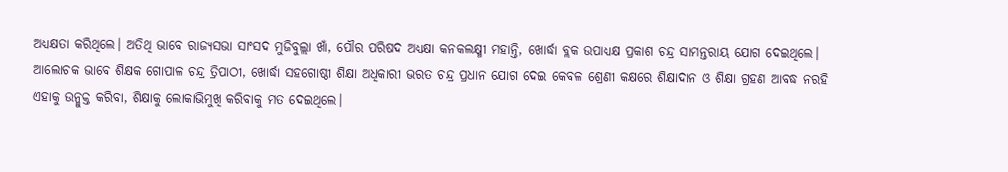ଅଧ୍ୟକ୍ଷତା କରିଥିଲେ। ଅତିଥି ଭାବେ ରାଜ୍ୟସଭା ସାଂସଦ ମୁଜିବୁଲ୍ଲା ଖାଁ, ପୌର ପରିଷଦ ଅଧ୍ୟକ୍ଷା କନକଲକ୍ଷ୍ମୀ ମହାନ୍ତି, ଖୋର୍ଦ୍ଧା ବ୍ଲକ ଉପାଧ୍ୟକ୍ଷ ପ୍ରକାଶ ଚନ୍ଦ୍ର ସାମନ୍ତରାୟ ଯୋଗ ଦେଇଥିଲେ। ଆଲୋଚକ ଭାବେ ଶିକ୍ଷକ ଗୋପାଳ ଚନ୍ଦ୍ର ତ୍ରିପାଠୀ, ଖୋର୍ଦ୍ଧା ସହଗୋଷ୍ଠୀ ଶିକ୍ଷା ଅଧିକାରୀ ଭରତ ଚନ୍ଦ୍ର ପ୍ରଧାନ ଯୋଗ ଦେଇ କେବଳ ଶ୍ରେଣୀ କକ୍ଷରେ ଶିକ୍ଷାଦାନ ଓ ଶିକ୍ଷା ଗ୍ରହଣ ଆବଦ୍ଧ ନରହି ଏହାକୁ ଉନ୍ମୁକ୍ତ କରିବା, ଶିକ୍ଷାକୁ ଲୋକାଭିମୁଖି କରିବାକୁ ମତ ଦେଇଥିଲେ।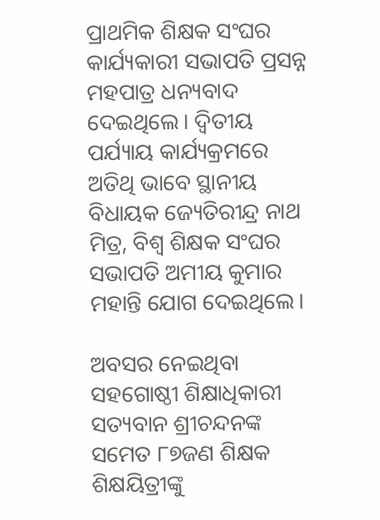ପ୍ରାଥମିକ ଶିକ୍ଷକ ସଂଘର କାର୍ଯ୍ୟକାରୀ ସଭାପତି ପ୍ରସନ୍ନ ମହପାତ୍ର ଧନ୍ୟବାଦ ଦେଇଥିଲେ। ଦ୍ୱିତୀୟ ପର୍ଯ୍ୟାୟ କାର୍ଯ୍ୟକ୍ରମରେ ଅତିଥି ଭାବେ ସ୍ଥାନୀୟ ବିଧାୟକ ଜ୍ୟେତିରୀନ୍ଦ୍ର ନାଥ ମିତ୍ର, ବିଶ୍ୱ ଶିକ୍ଷକ ସଂଘର ସଭାପତି ଅମୀୟ କୁମାର ମହାନ୍ତି ଯୋଗ ଦେଇଥିଲେ।

ଅବସର ନେଇଥିବା ସହଗୋଷ୍ଠୀ ଶିକ୍ଷାଧିକାରୀ ସତ୍ୟବାନ ଶ୍ରୀଚନ୍ଦନଙ୍କ ସମେତ ୮୭ଜଣ ଶିକ୍ଷକ ଶିକ୍ଷୟିତ୍ରୀଙ୍କୁ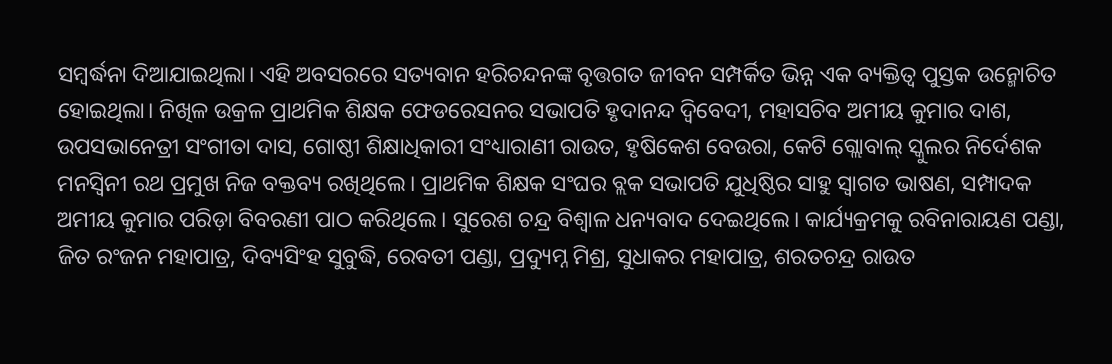ସମ୍ବର୍ଦ୍ଧନା ଦିଆଯାଇଥିଲା। ଏହି ଅବସରରେ ସତ୍ୟବାନ ହରିଚନ୍ଦନଙ୍କ ବୃତ୍ତଗତ ଜୀବନ ସମ୍ପର୍କିତ ଭିନ୍ନ ଏକ ବ୍ୟକ୍ତିତ୍ୱ ପୁସ୍ତକ ଉନ୍ମୋଚିତ ହୋଇଥିଲା। ନିଖିଳ ଉକ୍ରଳ ପ୍ରାଥମିକ ଶିକ୍ଷକ ଫେଡରେସନର ସଭାପତି ହୃଦାନନ୍ଦ ଦ୍ୱିବେଦୀ, ମହାସଚିବ ଅମୀୟ କୁମାର ଦାଶ, ଉପସଭାନେତ୍ରୀ ସଂଗୀତା ଦାସ, ଗୋଷ୍ଠୀ ଶିକ୍ଷାଧିକାରୀ ସଂଧ୍ୟାରାଣୀ ରାଉତ, ହୃଷିକେଶ ବେଉରା, କେଟି ଗ୍ଲୋବାଲ୍ ସ୍କୁଲର ନିର୍ଦେଶକ ମନସ୍ୱିନୀ ରଥ ପ୍ରମୁଖ ନିଜ ବକ୍ତବ୍ୟ ରଖିଥିଲେ। ପ୍ରାଥମିକ ଶିକ୍ଷକ ସଂଘର ବ୍ଲକ ସଭାପତି ଯୁଧିଷ୍ଠିର ସାହୁ ସ୍ୱାଗତ ଭାଷଣ, ସମ୍ପାଦକ ଅମୀୟ କୁମାର ପରିଡ଼ା ବିବରଣୀ ପାଠ କରିଥିଲେ। ସୁରେଶ ଚନ୍ଦ୍ର ବିଶ୍ୱାଳ ଧନ୍ୟବାଦ ଦେଇଥିଲେ। କାର୍ଯ୍ୟକ୍ରମକୁ ରବିନାରାୟଣ ପଣ୍ଡା, ଜିତ ରଂଜନ ମହାପାତ୍ର, ଦିବ୍ୟସିଂହ ସୁବୁଦ୍ଧି, ରେବତୀ ପଣ୍ଡା, ପ୍ରଦ୍ୟୁମ୍ନ ମିଶ୍ର, ସୁଧାକର ମହାପାତ୍ର, ଶରତଚନ୍ଦ୍ର ରାଉତ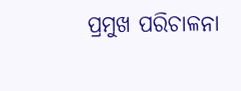ପ୍ରମୁଖ ପରିଚାଳନା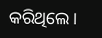କରିଥିଲେ।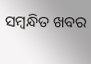ସମ୍ବନ୍ଧିତ ଖବର